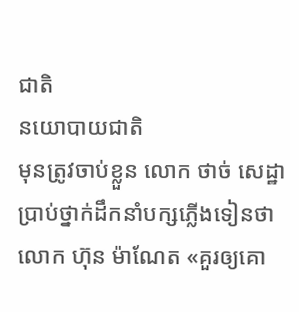ជាតិ
នយោបាយជាតិ
មុនត្រូវចាប់ខ្លួន លោក ថាច់ សេដ្ឋា ប្រាប់ថ្នាក់ដឹកនាំបក្សភ្លើងទៀនថា លោក ហ៊ុន ម៉ាណែត «គួរឲ្យគោ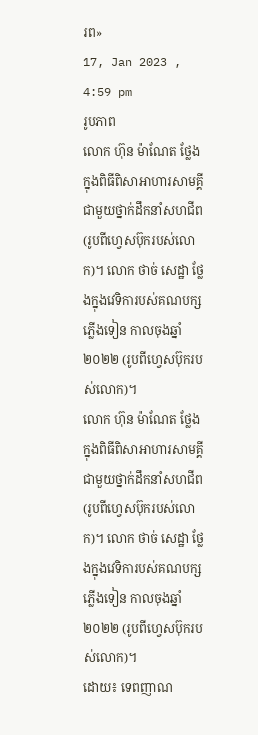រព»
17, Jan 2023 , 4:59 pm
រូបភាព
លោក ហ៊ុន ម៉ាណែត ថ្លែងក្នុងពិធីពិសាអាហារសាមគ្គីជាមួយថ្នាក់ដឹកនាំសហជីព (រូបពីហ្វេសប៊ុករបស់លោក)។ លោក ថាច់ សេដ្ឋា ថ្លែងក្នុងវេទិការបស់គណបក្សភ្លើងទៀន កាលចុងឆ្នាំ២០២២ (រូបពីហ្វេសប៊ុករបស់លោក)។
លោក ហ៊ុន ម៉ាណែត ថ្លែងក្នុងពិធីពិសាអាហារសាមគ្គីជាមួយថ្នាក់ដឹកនាំសហជីព (រូបពីហ្វេសប៊ុករបស់លោក)។ លោក ថាច់ សេដ្ឋា ថ្លែងក្នុងវេទិការបស់គណបក្សភ្លើងទៀន កាលចុងឆ្នាំ២០២២ (រូបពីហ្វេសប៊ុករបស់លោក)។
ដោយ៖ ទេពញាណ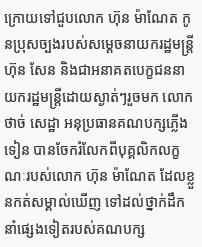ក្រោយទៅជួបលោក ហ៊ុន ម៉ាណែត កូនប្រុសច្បងរបស់សម្តេចនាយករដ្ឋមន្រ្តី ហ៊ុន សែន និងជាអនាគតបេក្ខជននាយករដ្ឋមន្រ្តីដោយស្ងាត់ៗរួចមក លោក ថាច់ សេដ្ឋា អនុប្រធានគណបក្សភ្លើងទៀន បានចែករំលែកពីបុគ្គលិកលក្ខណៈរបស់លោក ហ៊ុន ម៉ាណែត ដែលខ្លួនកត់សម្គាល់ឃើញ ទៅដល់ថ្នាក់ដឹកនាំផ្សេងទៀតរបស់គណបក្ស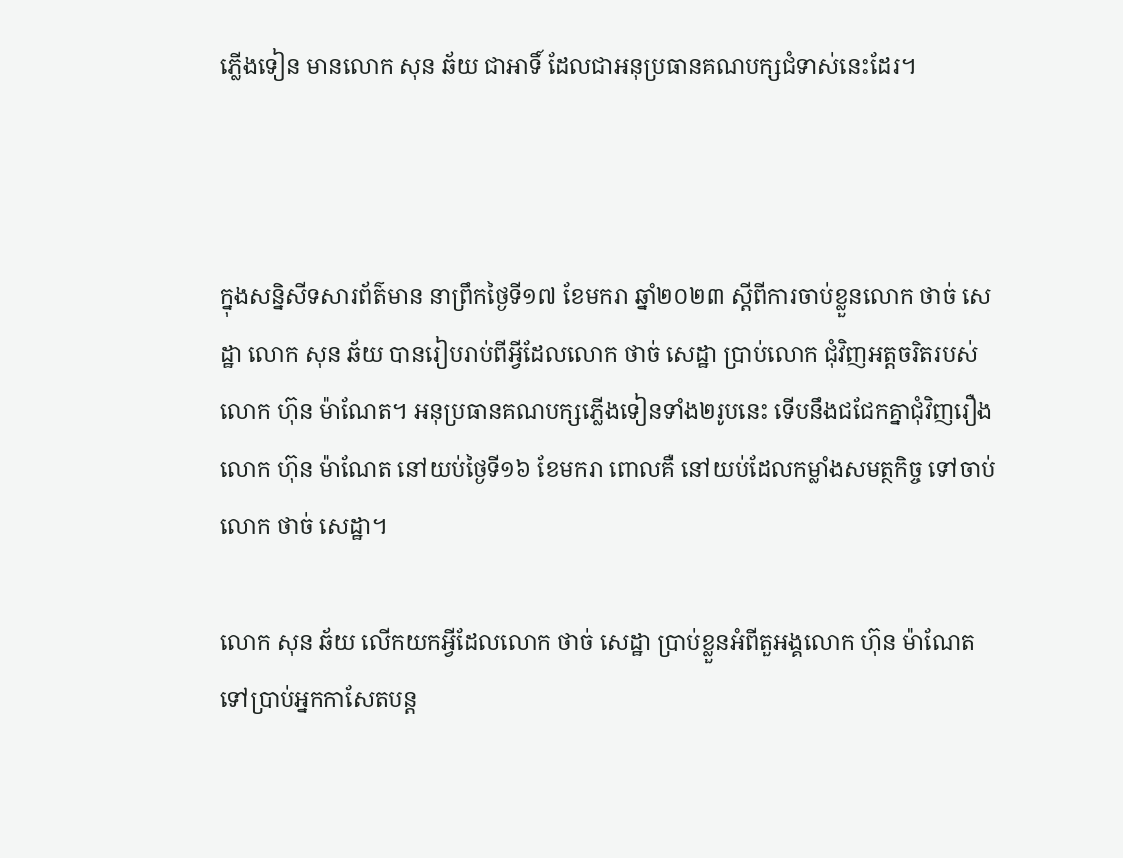ភ្លើងទៀន មានលោក សុន ឆ័យ ជាអាទិ៍ ដែលជាអនុប្រធានគណបក្សជំទាស់នេះដែរ។



ក្នុងសន្និសីទសារព័ត៌មាន នាព្រឹកថ្ងៃទី១៧ ខែមករា ឆ្នាំ២០២៣ ស្តីពីការចាប់ខ្លួនលោក ថាច់ សេដ្ឋា លោក សុន ឆ័យ បានរៀបរាប់ពីអ្វីដែលលោក ថាច់ សេដ្ឋា ប្រាប់លោក ជុំវិញអត្តចរិតរបស់លោក ហ៊ុន ម៉ាណែត។ អនុប្រធានគណបក្សភ្លើងទៀនទាំង២រូបនេះ ទើបនឹងជជែកគ្នាជុំវិញរឿងលោក ហ៊ុន ម៉ាណែត នៅយប់ថ្ងៃទី១៦ ខែមករា ពោលគឺ នៅយប់ដែលកម្លាំងសមត្ថកិច្ច ទៅចាប់លោក ថាច់ សេដ្ឋា។

លោក សុន ឆ័យ លើកយកអ្វីដែលលោក ថាច់ សេដ្ឋា ប្រាប់ខ្លួនអំពីតួអង្គលោក ហ៊ុន ម៉ាណែត ទៅប្រាប់អ្នកកាសែតបន្ត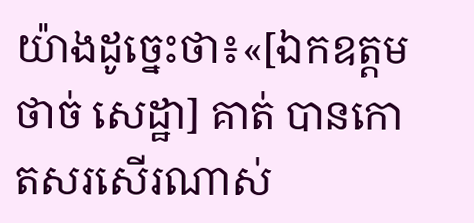យ៉ាងដូច្នេះថា៖«[ឯកឧត្តម ថាច់ សេដ្ឋា] គាត់ បានកោតសរសើរណាស់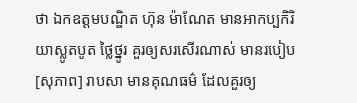ថា ឯកឧត្តមបណ្ឌិត ហ៊ុន ម៉ាណែត មានអាកប្បកិរិយាស្លូតបូត ថ្លៃថ្នូរ គួរឲ្យសរសើរណាស់ មានរបៀប [សុភាព] រាបសា មានគុណធម៌ ដែលគួរឲ្យ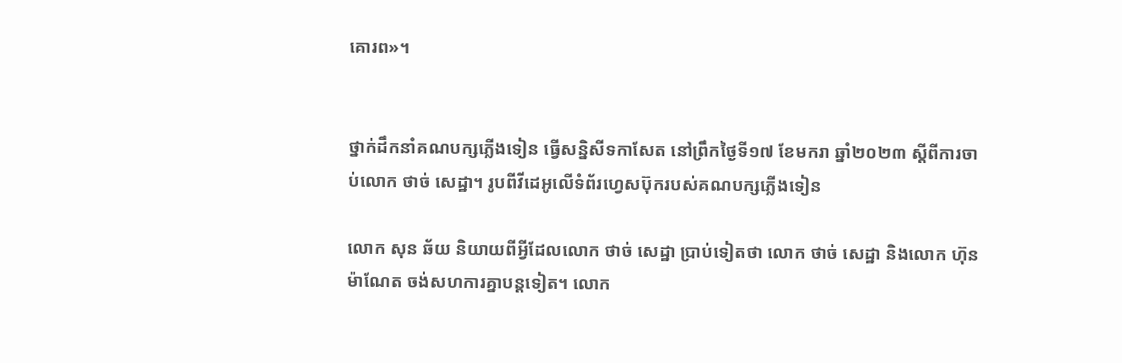គោរព»។


ថ្នាក់ដឹកនាំគណបក្សភ្លើងទៀន ធ្វើសន្និសីទកាសែត នៅព្រឹកថ្ងៃទី១៧ ខែមករា ឆ្នាំ២០២៣ ស្តីពីការចាប់លោក ថាច់ សេដ្ឋា។ រូបពីវីដេអូលើទំព័រហ្វេសប៊ុករបស់គណបក្សភ្លើងទៀន

លោក សុន ឆ័យ និយាយពីអ្វីដែលលោក ថាច់ សេដ្ឋា ប្រាប់ទៀតថា លោក ថាច់ សេដ្ឋា និងលោក ហ៊ុន ម៉ាណែត ចង់សហការគ្នាបន្តទៀត។ លោក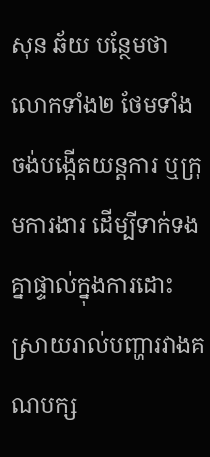សុន ឆ័យ បន្ថែមថា លោកទាំង២ ថែមទាំងចង់បង្កើតយន្តការ ឬក្រុមការងារ ដើម្បីទាក់ទងគ្នាផ្ទាល់ក្នុងការដោះស្រាយរាល់បញ្ហារវាងគណបក្ស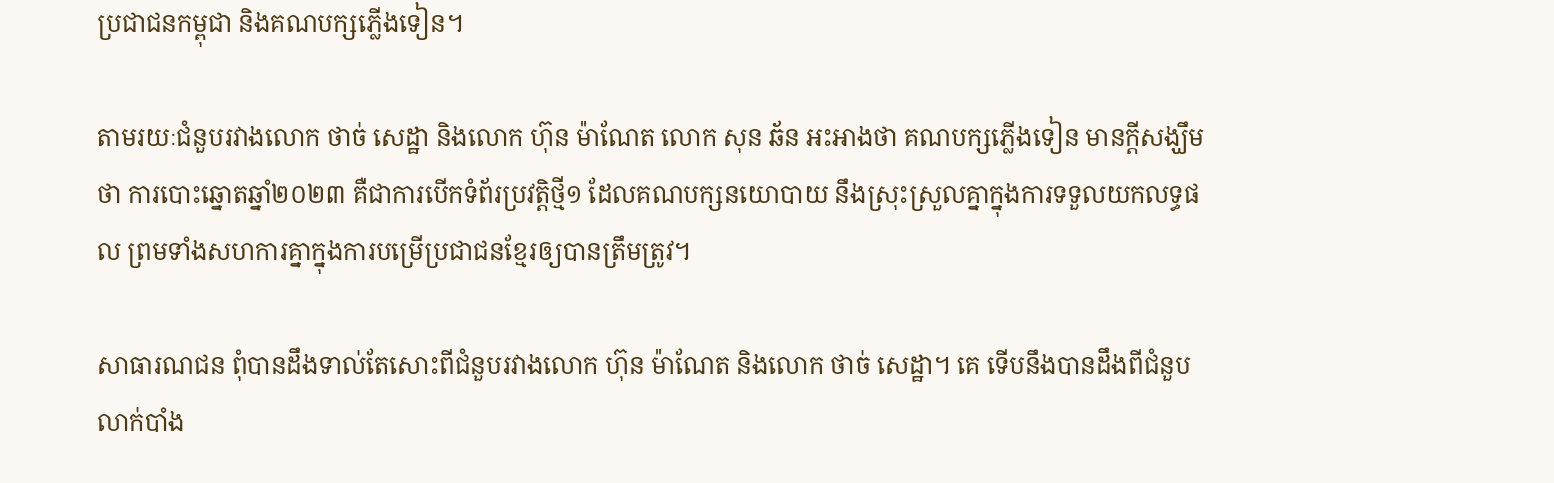ប្រជាជនកម្ពុជា និងគណបក្សភ្លើងទៀន។

តាមរយៈជំនួបរវាងលោក ថាច់ សេដ្ឋា និងលោក ហ៊ុន ម៉ាណែត លោក សុន ឆ័ន អះអាងថា គណបក្សភ្លើងទៀន មានក្តីសង្ឃឹមថា ការបោះឆ្នោតឆ្នាំ២០២៣ គឺជាការបើកទំព័រប្រវត្តិថ្មី១ ដែលគណបក្សនយោបាយ នឹងស្រុះស្រួលគ្នាក្នុងការទទួលយកលទ្ធផល ព្រមទាំងសហការគ្នាក្នុងការបម្រើប្រជាជនខ្មែរឲ្យបានត្រឹមត្រូវ។

សាធារណជន ពុំបានដឹងទាល់តែសោះពីជំនួបរវាងលោក ហ៊ុន ម៉ាណែត និងលោក ថាច់ សេដ្ឋា។ គេ ទើបនឹងបានដឹងពីជំនួបលាក់បាំង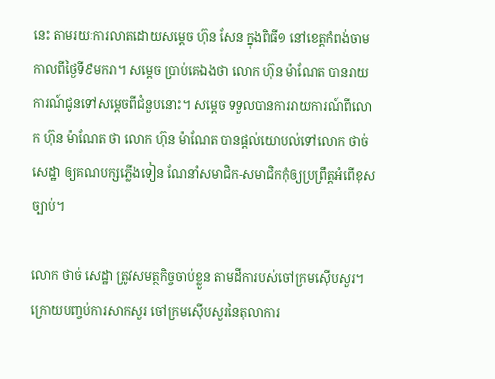នេះ តាមរយៈការលាតដោយសម្តេច ហ៊ុន សែន ក្នុងពិធី១ នៅខេត្តកំពង់ចាម កាលពីថ្ងៃទី៩មករា។ សម្តេច ប្រាប់គេឯងថា លោក ហ៊ុន ម៉ាណែត បានរាយការណ៍ជូនទៅសម្តេចពីជំនួបនោះ។ សម្តេច ទទួលបានការរាយការណ៍ពីលោក ហ៊ុន ម៉ាណែត ថា លោក ហ៊ុន ម៉ាណែត បានផ្តល់យោបល់ទៅលោក ថាច់ សេដ្ឋា ឲ្យគណបក្សភ្លើងទៀន ណែនាំសមាជិក-សមាជិកកុំឲ្យប្រព្រឹត្តអំពើខុសច្បាប់។

លោក ថាច់ សេដ្ឋា ត្រូវសមត្ថកិច្ចចាប់ខ្លួន តាមដីការបស់ចៅក្រមស៊ើបសួរ។ ក្រោយបញ្ចប់ការសាកសួរ ចៅក្រមស៊ើបសួរនៃតុលាការ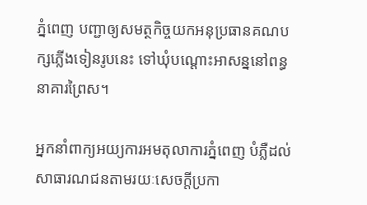ភ្នំពេញ បញ្ជាឲ្យសមត្ថកិច្ចយកអនុប្រធានគណបក្សភ្លើងទៀនរូបនេះ ទៅឃុំបណ្តោះអាសន្ននៅពន្ធនាគារព្រៃស។

អ្នកនាំពាក្យអយ្យការអមតុលាការភ្នំពេញ បំភ្លឺដល់សាធារណជនតាមរយៈសេចក្តីប្រកា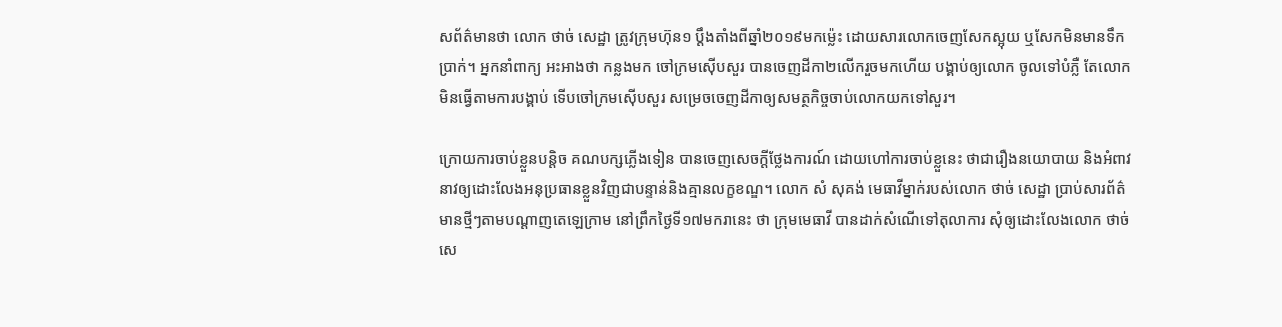សព័ត៌មានថា លោក ថាច់ សេដ្ឋា ត្រូវក្រុមហ៊ុន១ ប្តឹងតាំងពីឆ្នាំ២០១៩មកម្ល៉េះ ដោយសារលោកចេញសែកស្អុយ ឬសែកមិនមានទឹកប្រាក់។ អ្នកនាំពាក្យ អះអាងថា កន្លងមក ចៅក្រមស៊ើបសួរ បានចេញដីកា២លើករួចមកហើយ បង្គាប់ឲ្យលោក ចូលទៅបំភ្លឺ តែលោកមិនធ្វើតាមការបង្គាប់ ទើបចៅក្រមស៊ើបសួរ សម្រេចចេញដីកាឲ្យសមត្ថកិច្ចចាប់លោកយកទៅសួរ។

ក្រោយការចាប់ខ្លួនបន្តិច គណបក្សភ្លើងទៀន បានចេញសេចក្តីថ្លែងការណ៍ ដោយហៅការចាប់ខ្លួនេះ ថាជារឿងនយោបាយ និងអំពាវនាវឲ្យដោះលែងអនុប្រធានខ្លួនវិញជាបន្ទាន់និងគ្មានលក្ខខណ្ឌ។ លោក សំ សុគង់ មេធាវីម្នាក់របស់លោក ថាច់ សេដ្ឋា ប្រាប់សារព័ត៌មានថ្មីៗតាមបណ្តាញតេឡេក្រាម នៅព្រឹកថ្ងៃទី១៧មករានេះ ថា ក្រុមមេធាវី បានដាក់សំណើទៅតុលាការ សុំឲ្យដោះលែងលោក ថាច់ សេ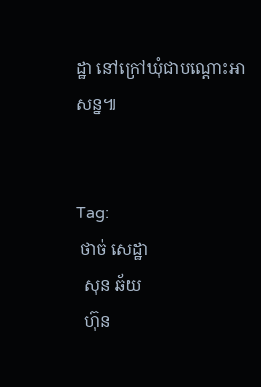ដ្ឋា នៅក្រៅឃុំជាបណ្តោះអាសន្ន៕


Tag:
 ថាច់ សេដ្ឋា
  សុន ឆ័យ
  ហ៊ុន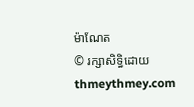ម៉ាណែត
© រក្សាសិទ្ធិដោយ thmeythmey.com